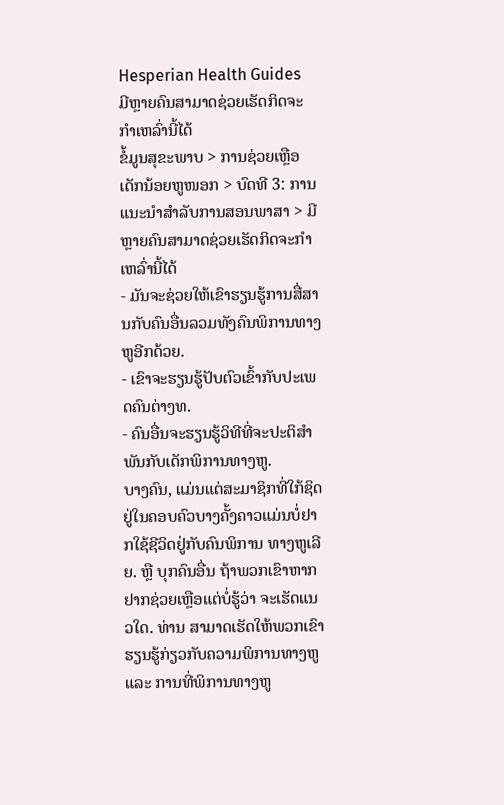Hesperian Health Guides
ມີຫຼາຍຄົນສາມາດຊ່ວຍເຮັດກິດຈະກຳເຫລົ່ານີ້ໄດ້
ຂໍ້ມູນສຸຂະພາບ > ການຊ່ວຍເຫຼືອເດັກນ້ອຍຫູໜອກ > ບົດທີ 3: ການແນະນຳສຳລັບການສອນພາສາ > ມີຫຼາຍຄົນສາມາດຊ່ວຍເຮັດກິດຈະກຳເຫລົ່ານີ້ໄດ້
- ມັນຈະຊ່ວຍໃຫ້ເຂົາຮຽນຮູ້ການສື່ສານກັບຄົນອື່ນລວມທັງຄົນພິການທາງຫູອີກດ້ວຍ.
- ເຂົາຈະຮຽນຮູ້ປັບຕົວເຂົ້າກັບປະເພດຄົນຕ່າງທ.
- ຄົນອື່ນຈະຮຽນຮູ້ວິທີທີ່ຈະປະຕິສຳພັນກັບເດັກພິການທາງຫູ.
ບາງຄົນ, ແມ່ນແຕ່ສະມາຊິກທີ່ໃກ້ຊິດຢູ່ໃນຄອບຄົວບາງຄັ້ງຄາວແມ່ນບໍ່ຢາກໃຊ້ຊີວິດຢູ່ກັບຄົນພິການ ທາງຫູເລີຍ. ຫຼື ບຸກຄົນອື່ນ ຖ້າພວກເຂົາຫາກຢາກຊ່ວຍເຫຼືອແຕ່ບໍ່ຮູ້ວ່າ ຈະເຮັດແນວໃດ. ທ່ານ ສາມາດເຮັດໃຫ້ພວກເຂົາຮຽນຮູ້ກ່ຽວກັບຄວາມພິການທາງຫູ ແລະ ການທີ່ພິການທາງຫູ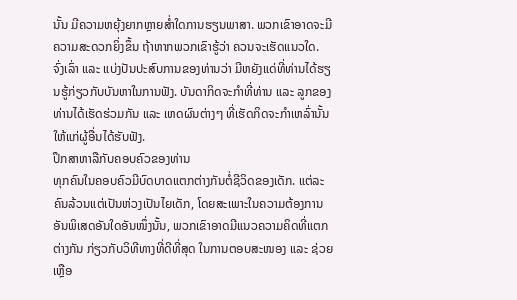ນັ້ນ ມີຄວາມຫຍຸ້ງຍາກຫຼາຍສ່ຳໃດການຮຽນພາສາ. ພວກເຂົາອາດຈະມີຄວາມສະດວກຍິ່ງຂຶ້ນ ຖ້າຫາກພວກເຂົາຮູ້ວ່າ ຄວນຈະເຮັດແນວໃດ.
ຈົ່ງເລົ່າ ແລະ ແບ່ງປັນປະສົບການຂອງທ່ານວ່າ ມີຫຍັງແດ່ທີ່ທ່ານໄດ້ຮຽນຮູ້ກ່ຽວກັບບັນຫາໃນການຟັງ. ບັນດາກິດຈະກຳທີ່ທ່ານ ແລະ ລູກຂອງທ່ານໄດ້ເຮັດຮ່ວມກັນ ແລະ ເຫດຜົນຕ່າງໆ ທີ່ເຮັດກິດຈະກຳເຫລົ່ານັ້ນໃຫ້ແກ່ຜູ້ອື່ນໄດ້ຮັບຟັງ.
ປຶກສາຫາລືກັບຄອບຄົວຂອງທ່ານ
ທຸກຄົນໃນຄອບຄົວມີບົດບາດແຕກຕ່າງກັນຕໍ່ຊີວິດຂອງເດັກ. ແຕ່ລະຄົນລ້ວນແຕ່ເປັນຫ່ວງເປັນໄຍເດັກ, ໂດຍສະເພາະໃນຄວາມຕ້ອງການອັນພິເສດອັນໃດອັນໜຶ່ງນັ້ນ, ພວກເຂົາອາດມີແນວຄວາມຄິດທີ່ແຕກຕ່າງກັນ ກ່ຽວກັບວິທີທາງທີ່ດີທີ່ສຸດ ໃນການຕອບສະໜອງ ແລະ ຊ່ວຍເຫຼືອ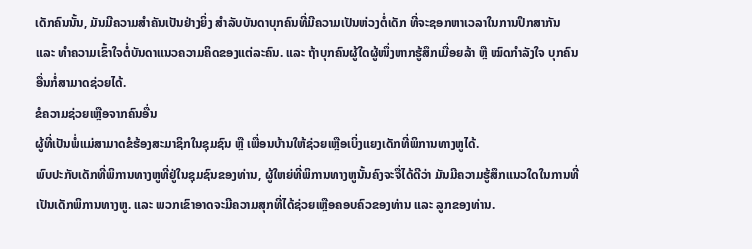ເດັກຄົນນັ້ນ, ມັນມີຄວາມສຳຄັນເປັນຢ່າງຍິ່ງ ສຳລັບບັນດາບຸກຄົນທີ່ມີຄວາມເປັນຫ່ວງຕໍ່ເດັກ ທີ່ຈະຊອກຫາເວລາໃນການປຶກສາກັນ ແລະ ທຳຄວາມເຂົ້າໃຈຕໍ່ບັນດາແນວຄວາມຄິດຂອງແຕ່ລະຄົນ. ແລະ ຖ້າບຸກຄົນຜູ້ໃດຜູ້ໜຶ່ງຫາກຮູ້ສຶກເມື່ອຍລ້າ ຫຼື ໝົດກຳລັງໃຈ ບຸກຄົນອື່ນກໍ່ສາມາດຊ່ວຍໄດ້.
ຂໍຄວາມຊ່ວຍເຫຼືອຈາກຄົນອື່ນ
ຜູ້ທີ່ເປັນພໍ່ແມ່ສາມາດຂໍຮ້ອງສະມາຊິກໃນຊຸມຊົນ ຫຼື ເພື່ອນບ້ານໃຫ້ຊ່ວຍເຫຼືອເບິ່ງແຍງເດັກທີ່ພິການທາງຫູໄດ້.
ພົບປະກັບເດັກທີ່ພິການທາງຫູທີ່ຢູ່ໃນຊຸມຊົນຂອງທ່ານ, ຜູ້ໃຫຍ່ທີ່ພິການທາງຫູນັ້ນຄົງຈະຈື່ໄດ້ດີວ່າ ມັນມີຄວາມຮູ້ສຶກແນວໃດໃນການທີ່ເປັນເດັກພິການທາງຫູ. ແລະ ພວກເຂົາອາດຈະມີຄວາມສຸກທີ່ໄດ້ຊ່ວຍເຫຼືອຄອບຄົວຂອງທ່ານ ແລະ ລູກຂອງທ່ານ.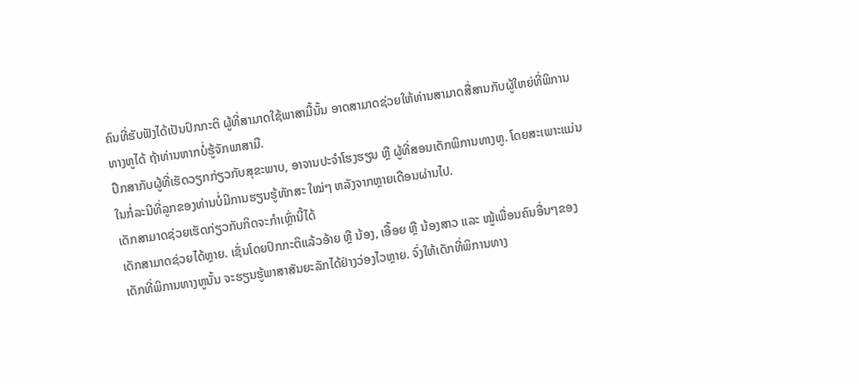ຄົນທີ່ຮັບຟັງໄດ້ເປັນປົກກະຕິ ຜູ້ທີ່ສາມາດໃຊ້ພາສາມື້ນັ້ນ ອາດສາມາດຊ່ວຍໃຫ້ທ່ານສາມາດສື່ສານກັບຜູ້ໃຫຍ່ທີ່ພິການທາງຫູໄດ້ ຖ້າທ່ານຫາກບໍ່ຮູ້ຈັກພາສາມື.
ປຶກສາກັບຜູ້ທີ່ເຮັດວຽກກ່ຽວກັບສຸຂະພາບ, ອາຈານປະຈຳໂຮງຮຽນ ຫຼື ຜູ້ທີ່ສອນເດັກພິການທາງຫູ. ໂດຍສະເພາະແມ່ນໃນກໍ່ລະນີທີ່ລູກຂອງທ່ານບໍ່ມີການຮຽນຮູ້ທັກສະ ໃໝ່ໆ ຫລັງຈາກຫຼາຍເດືອນຜ່ານໄປ.
ເດັກສາມາດຊ່ວຍເຮັດກ່ຽວກັບກິດຈະກຳເຫຼົ່ານີ້ໄດ້
ເດັກສາມາດຊ່ວຍໄດ້ຫຼາຍ. ເຊັ່ນໂດຍປົກກະຕິແລ້ວອ້າຍ ຫຼື ນ້ອງ, ເອື້ອຍ ຫຼື ນ້ອງສາວ ແລະ ໝູ້ເພື່ອນຄົນອື່ນໆຂອງເດັກທີ່ພິການທາງຫູນັ້ນ ຈະຮຽນຮູ້ພາສາສັນຍະລັກໄດ້ຢ່າງວ່ອງໄວຫຼາຍ. ຈົ່ງໃຫ້ເດັກທີ່ພິການທາງ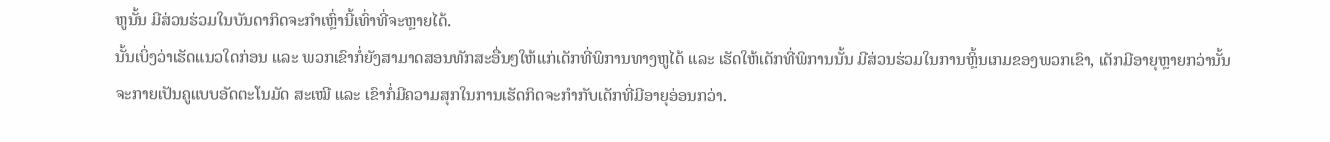ຫູນັ້ນ ມີສ່ວນຮ່ວມໃນບັນດາກິດຈະກຳເຫຼົ່ານີ້ເທົ່າທີ່ຈະຫຼາຍໄດ້.
ນັ້ນເບິ່ງວ່າເຮັດແນວໃດກ່ອນ ແລະ ພວກເຂົາກໍ່ຍັງສາມາດສອນທັກສະອື່ນໆໃຫ້ແກ່ເດັກທີ່ພິການທາງຫູໄດ້ ແລະ ເຮັດໃຫ້ເດັກທີ່ພິການນັ້ນ ມີສ່ວນຮ່ວມໃນການຫຼິ້ນເກມຂອງພວກເຂົາ, ເດັກມີອາຍຸຫຼາຍກວ່ານັ້ນ ຈະກາຍເປັນຄູແບບອັດຕະໂນມັດ ສະເໝີ ແລະ ເຂົາກໍ່ມີຄວາມສຸກໃນການເຮັດກິດຈະກຳກັບເດັກທີ່ມີອາຍຸອ່ອນກວ່າ.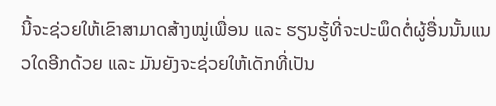ນີ້ຈະຊ່ວຍໃຫ້ເຂົາສາມາດສ້າງໝູ່ເພື່ອນ ແລະ ຮຽນຮູ້ທີ່ຈະປະພຶດຕໍ່ຜູ້ອື່ນນັ້ນແນວໃດອີກດ້ວຍ ແລະ ມັນຍັງຈະຊ່ວຍໃຫ້ເດັກທີ່ເປັນ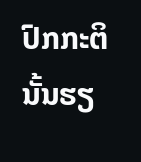ປົກກະຕິນັ້ນຮຽ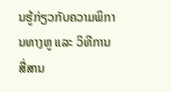ນຮູ້ກ່ຽວກັບຄວາມພິການທາງຫູ ແລະ ວິທີການສື່ສານ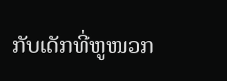ກັບເດັກທີ່ຫູໜວກ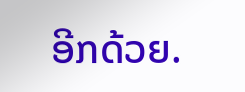ອີກດ້ວຍ.